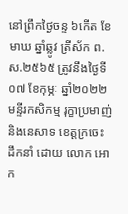នៅព្រឹកថ្ងៃចន្ទ ៦កើត ខែមាឃ ឆ្នាំឆ្លូវ ត្រីស័ក ព.ស.២៥៦៥ ត្រូវនឹងថ្ងៃទី០៧ ខែកុម្ភៈ ឆ្នាំ២០២២ មន្ទីរកសិកម្ម រុក្ខាប្រមាញ់ និងនេសាទ ខេត្តក្រចេះ ដឹកនាំ ដោយ លោក អោក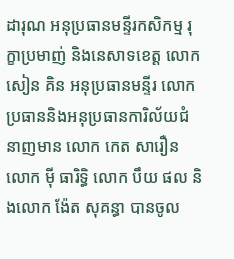ដារុណ អនុប្រធានមន្ទីរកសិកម្ម រុក្ខាប្រមាញ់ និងនេសាទខេត្ត លោក សៀន គិន អនុប្រធានមន្ទីរ លោកប្រធាននិងអនុប្រធានការិល័យជំនាញមាន លោក កេត សារឿន លោក ម៉ី ធារិទ្ធិ លោក បឹយ ផល និងលោក ង៉ែត សុគន្ធា បានចូល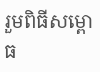រួមពិធីសម្ពោធ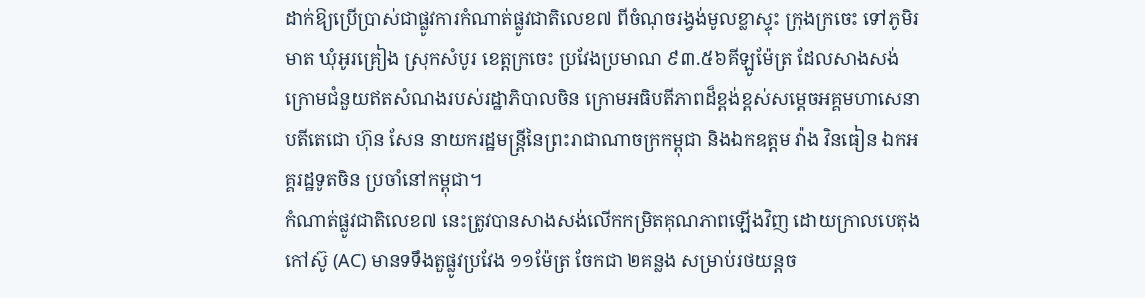ដាក់ឱ្យប្រើប្រាស់ជាផ្លូវការកំណាត់ផ្លូវជាតិលេខ៧ ពីចំណុចរង្វង់មូលខ្លាស្ទុះ ក្រុងក្រចេះ ទៅភូមិរមាត ឃុំអូរគ្រៀង ស្រុកសំបូរ ខេត្តក្រចេះ ប្រវែងប្រមាណ ៩៣.៥៦គីឡូម៉ែត្រ ដែលសាងសង់ក្រោមជំនួយឥតសំណងរបស់រដ្ឋាភិបាលចិន ក្រោមអធិបតីភាពដ៏ខ្ពង់ខ្ពស់សម្តេចអគ្គមហាសេនាបតីតេជោ ហ៊ុន សែន នាយករដ្ឋមន្ត្រីនៃព្រះរាជាណាចក្រកម្ពុជា និងឯកឧត្តម វ៉ាង វិនធៀន ឯកអគ្គរដ្ឋទូតចិន ប្រចាំនៅកម្ពុជា។
កំណាត់ផ្លូវជាតិលេខ៧ នេះត្រូវបានសាងសង់លើកកម្រិតគុណភាពឡើងវិញ ដោយក្រាលបេតុងកៅស៊ូ (AC) មានទទឹងតួផ្លូវប្រវែង ១១ម៉ែត្រ ចែកជា ២គន្លង សម្រាប់រថយន្តច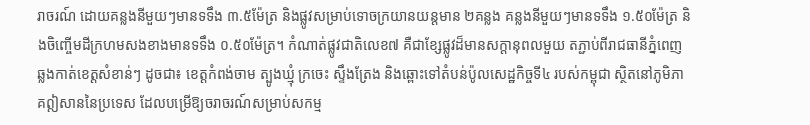រាចរណ៍ ដោយគន្លងនីមួយៗមានទទឹង ៣.៥ម៉ែត្រ និងផ្លូវសម្រាប់ទោចក្រយានយន្តមាន ២គន្លង គន្លងនីមួយៗមានទទឹង ១.៥០ម៉ែត្រ និងចិញ្ចើមដីក្រហមសងខាងមានទទឹង ០.៥០ម៉ែត្រ។ កំណាត់ផ្លូវជាតិលេខ៧ គឺជាខ្សែផ្លូវដ៏មានសក្ដានុពលមួយ តភ្ជាប់ពីរាជធានីភ្នំពេញ ឆ្លងកាត់ខេត្តសំខាន់ៗ ដូចជា៖ ខេត្តកំពង់ចាម ត្បូងឃ្មុំ ក្រចេះ ស្ទឹងត្រែង និងឆ្ពោះទៅតំបន់ប៉ូលសេដ្ឋកិច្ចទី៤ របស់កម្ពុជា ស្ថិតនៅភូមិភាគឦសាននៃប្រទេស ដែលបម្រើឱ្យចរាចរណ៍សម្រាប់សកម្ម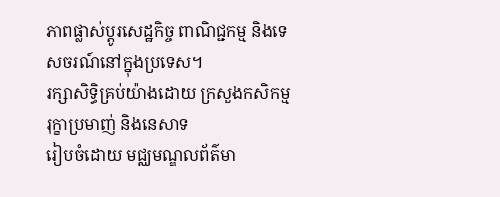ភាពផ្លាស់ប្តូរសេដ្ឋកិច្ច ពាណិជ្ជកម្ម និងទេសចរណ៍នៅក្នុងប្រទេស។
រក្សាសិទិ្ធគ្រប់យ៉ាងដោយ ក្រសួងកសិកម្ម រុក្ខាប្រមាញ់ និងនេសាទ
រៀបចំដោយ មជ្ឈមណ្ឌលព័ត៌មា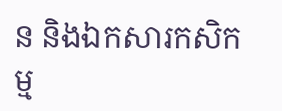ន និងឯកសារកសិកម្ម